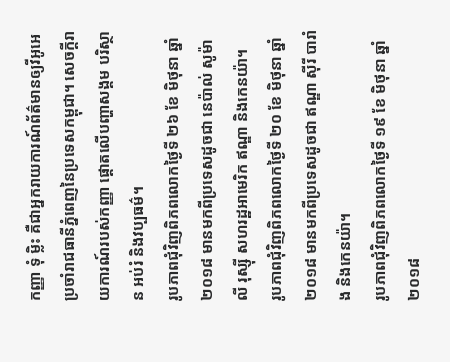កញ្ញា ទុំ ម្លិះ គឺជាអ្នករាយការណ៍ព័ត៌មានឲ្យវីអូអេ ប្រចាំរាជធានីភ្នំពេញនៃប្រទេសកម្ពុជា។ សេចក្តីរាយការណ៍របស់កញ្ញា ផ្តោតលើបញ្ហាសង្គម បរិស្ថាន អប់រំ និងវប្បធម៌។
រូបភាពជុំវិញពិភពលោកថ្ងៃទី ២៦ ខែ មិថុនា ឆ្នាំ ២០១៨ មានមកពីប្រទេសដូចជា នេប៉ាល់ សូម៉ាលី រុស្ស៊ី សហរដ្ឋអាមេរិក ឥណ្ឌា និងកេនយ៉ា។
រូបភាពជុំវិញពិភពលោកថ្ងៃទី ២០ ខែ មិថុនា ឆ្នាំ ២០១៨ មានមកពីប្រទេសដូចជា ឥណ្ឌា ស៊ីរី បារាំង និងកេនយ៉ា។
រូបភាពជុំវិញពិភពលោកថ្ងៃទី ១៩ ខែ មិថុនា ឆ្នាំ ២០១៨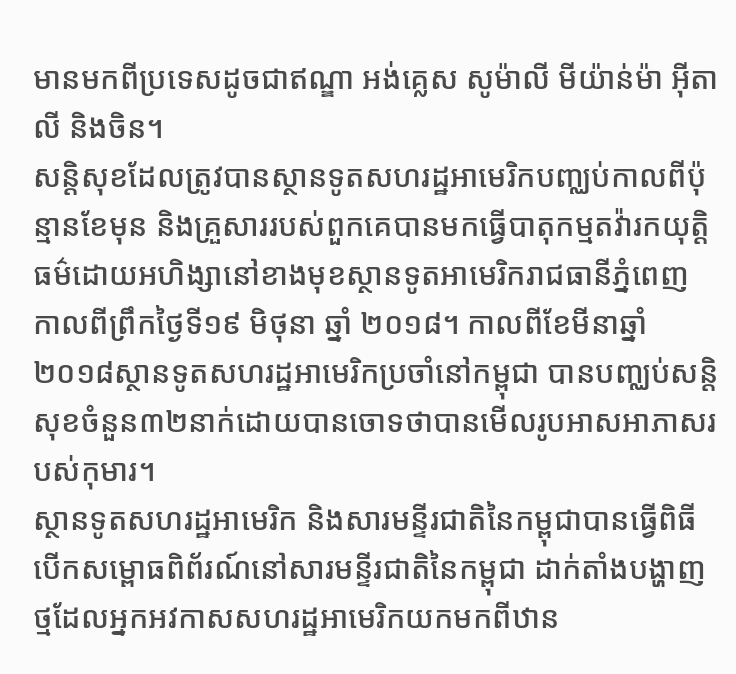មានមកពីប្រទេសដូចជាឥណ្ឌា អង់គ្លេស សូម៉ាលី មីយ៉ាន់ម៉ា អ៊ីតាលី និងចិន។
សន្តិសុខដែលត្រូវបានស្ថានទូតសហរដ្ឋអាមេរិកបញ្ឈប់កាលពីប៉ុន្មានខែមុន និងគ្រួសាររបស់ពួកគេបានមកធ្វើបាតុកម្មតវ៉ារកយុត្តិធម៌ដោយអហិង្សានៅខាងមុខស្ថានទូតអាមេរិករាជធានីភ្នំពេញ កាលពីព្រឹកថ្ងៃទី១៩ មិថុនា ឆ្នាំ ២០១៨។ កាលពីខែមីនាឆ្នាំ២០១៨ស្ថានទូតសហរដ្ឋអាមេរិកប្រចាំនៅកម្ពុជា បានបញ្ឈប់សន្តិសុខចំនួន៣២នាក់ដោយបានចោទថាបានមើលរូបអាសអាភាសរបស់កុមារ។
ស្ថានទូតសហរដ្ឋអាមេរិក និងសារមន្ទីរជាតិនៃកម្ពុជាបានធ្វើពិធីបើកសម្ពោធពិព័រណ៍នៅសារមន្ទីរជាតិនៃកម្ពុជា ដាក់តាំងបង្ហាញថ្មដែលអ្នកអវកាសសហរដ្ឋអាមេរិកយកមកពីឋាន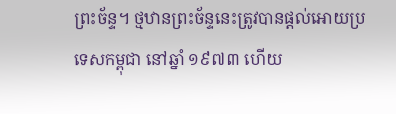ព្រះច័ន្ទ។ ថ្មឋានព្រះច័ន្ទនេះត្រូវបានផ្តល់អោយប្រទេសកម្ពុជា នៅឆ្នាំ ១៩៧៣ ហើយ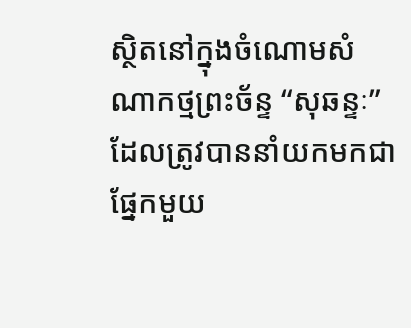ស្ថិតនៅក្នុងចំណោមសំណាកថ្មព្រះច័ន្ទ “សុឆន្ទៈ” ដែលត្រូវបាននាំយកមកជាផ្នែកមួយ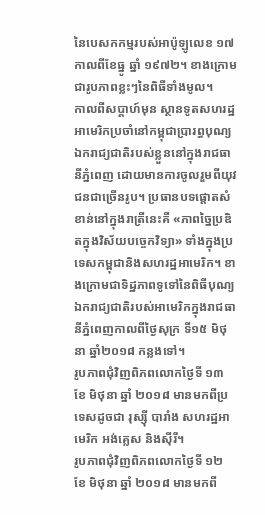នៃបេសកកម្មរបស់អាប៉ូឡូលេខ ១៧ កាលពីខែធ្នូ ឆ្នាំ ១៩៧២។ ខាងក្រោមជារូបភាពខ្លះៗនៃពិធីទាំងមូល។
កាលពីសប្តាហ៍មុន ស្ថានទូតសហរដ្ឋអាមេរិកប្រចាំនៅកម្ពុជាប្រារព្ធបុណ្យឯករាជ្យជាតិរបស់ខ្លួននៅក្នុងរាជធានីភ្នំពេញ ដោយមានការចូលរួមពីយុវជនជាច្រើនរូប។ ប្រធានបទផ្តោតសំខាន់នៅក្នុងរាត្រីនេះគឺ «ភាពច្នៃប្រឌិតក្នុងវិស័យបច្ចេកវិទ្យា» ទាំងក្នុងប្រទេសកម្ពុជានិងសហរដ្ឋអាមេរិក។ ខាងក្រោមជាទិដ្ឋភាពទូទៅនៃពិធីបុណ្យឯករាជ្យជាតិរបស់អាមេរិកក្នុងរាជធានីភ្នំពេញកាលពីថ្ងៃសុក្រ ទី១៥ មិថុនា ឆ្នាំ២០១៨ កន្លងទៅ។
រូបភាពជុំវិញពិភពលោកថ្ងៃទី ១៣ ខែ មិថុនា ឆ្នាំ ២០១៨ មានមកពីប្រទេសដូចជា រុស្ស៊ី បារាំង សហរដ្ឋអាមេរិក អង់គ្លេស និងស៊ីរី។
រូបភាពជុំវិញពិភពលោកថ្ងៃទី ១២ ខែ មិថុនា ឆ្នាំ ២០១៨ មានមកពី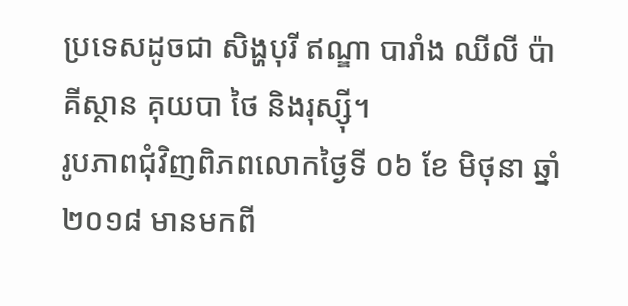ប្រទេសដូចជា សិង្ហបុរី ឥណ្ឌា បារាំង ឈីលី ប៉ាគីស្ថាន គុយបា ថៃ និងរុស្ស៊ី។
រូបភាពជុំវិញពិភពលោកថ្ងៃទី ០៦ ខែ មិថុនា ឆ្នាំ ២០១៨ មានមកពី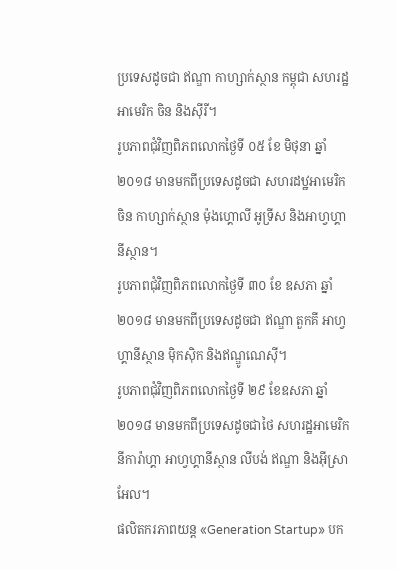ប្រទេសដូចជា ឥណ្ឌា កាហ្សាក់ស្ថាន កម្ពុជា សហរដ្ឋអាមេរិក ចិន និងស៊ីរី។
រូបភាពជុំវិញពិភពលោកថ្ងៃទី ០៥ ខែ មិថុនា ឆ្នាំ ២០១៨ មានមកពីប្រទេសដូចជា សហរដឋ្ឋអាមេរិក ចិន កាហ្សាក់ស្ថាន ម៉ុងហ្គោលី អូទ្រីស និងអាហ្វហ្គានីស្ថាន។
រូបភាពជុំវិញពិភពលោកថ្ងៃទី ៣០ ខែ ឧសភា ឆ្នាំ ២០១៨ មានមកពីប្រទេសដូចជា ឥណ្ឌា តួកគី អាហ្វហ្គានីស្ថាន ម៉ិកស៊ិក និងឥណ្ឌូណេស៊ី។
រូបភាពជុំវិញពិភពលោកថ្ងៃទី ២៩ ខែឧសភា ឆ្នាំ ២០១៨ មានមកពីប្រទេសដូចជាថៃ សហរដ្ឋអាមេរិក នីការ៉ាហ្គា អាហ្វហ្គានីស្ថាន លីបង់ ឥណ្ឌា និងអ៊ីស្រាអែល។
ផលិតករភាពយន្ត «Generation Startup» បក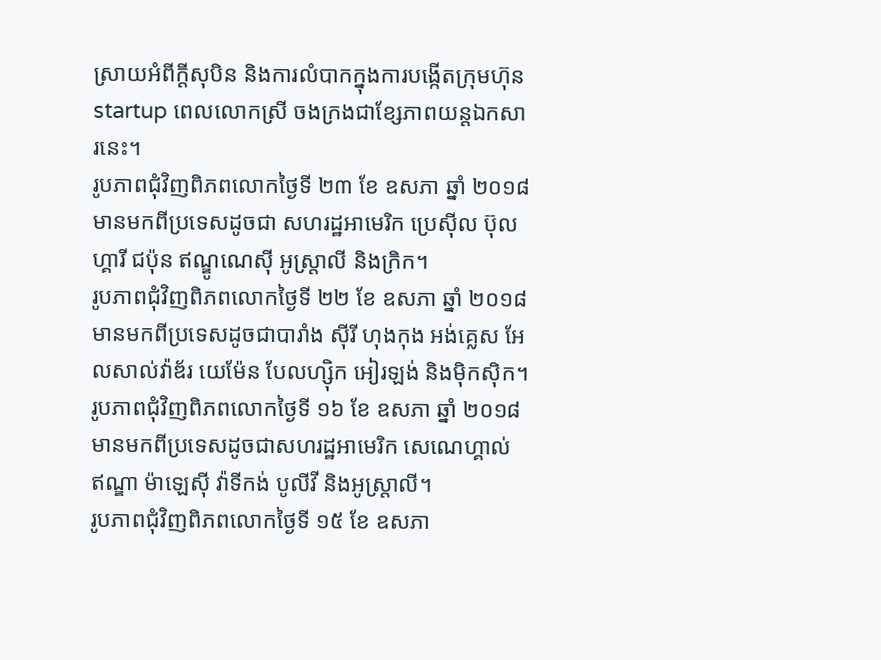ស្រាយអំពីក្តីសុបិន និងការលំបាកក្នុងការបង្កើតក្រុមហ៊ុន startup ពេលលោកស្រី ចងក្រងជាខ្សែភាពយន្តឯកសារនេះ។
រូបភាពជុំវិញពិភពលោកថ្ងៃទី ២៣ ខែ ឧសភា ឆ្នាំ ២០១៨ មានមកពីប្រទេសដូចជា សហរដ្ឋអាមេរិក ប្រេស៊ីល ប៊ុលហ្គារី ជប៉ុន ឥណ្ឌូណេស៊ី អូស្រ្តាលី និងក្រិក។
រូបភាពជុំវិញពិភពលោកថ្ងៃទី ២២ ខែ ឧសភា ឆ្នាំ ២០១៨ មានមកពីប្រទេសដូចជាបារាំង ស៊ីរី ហុងកុង អង់គ្លេស អែលសាល់វ៉ាឌ័រ យេម៉ែន បែលហ្ស៊ិក អៀរឡង់ និងម៉ិកស៊ិក។
រូបភាពជុំវិញពិភពលោកថ្ងៃទី ១៦ ខែ ឧសភា ឆ្នាំ ២០១៨ មានមកពីប្រទេសដូចជាសហរដ្ឋអាមេរិក សេណេហ្គាល់ ឥណ្ឌា ម៉ាឡេស៊ី វ៉ាទីកង់ បូលីវី និងអូស្រ្តាលី។
រូបភាពជុំវិញពិភពលោកថ្ងៃទី ១៥ ខែ ឧសភា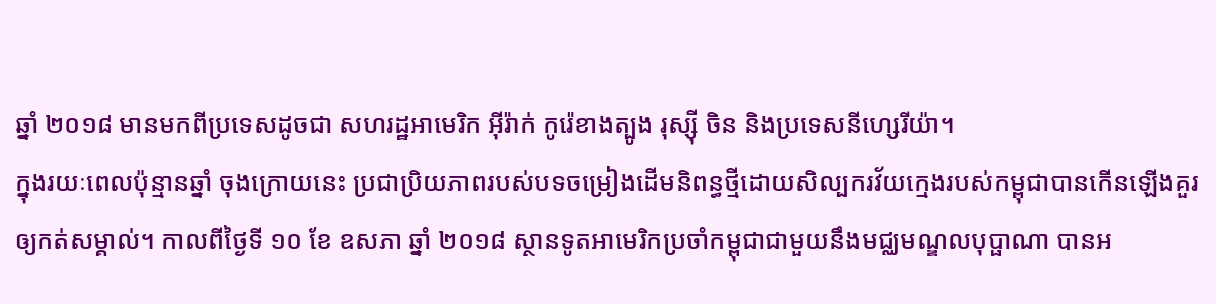ឆ្នាំ ២០១៨ មានមកពីប្រទេសដូចជា សហរដ្ឋអាមេរិក អ៊ីរ៉ាក់ កូរ៉េខាងត្បូង រុស្ស៊ី ចិន និងប្រទេសនីហ្សេរីយ៉ា។
ក្នុងរយៈពេលប៉ុន្មានឆ្នាំ ចុងក្រោយនេះ ប្រជាប្រិយភាពរបស់បទចម្រៀងដើមនិពន្ធថ្មីដោយសិល្បករវ័យក្មេងរបស់កម្ពុជាបានកើនឡើងគួរឲ្យកត់សម្គាល់។ កាលពីថ្ងៃទី ១០ ខែ ឧសភា ឆ្នាំ ២០១៨ ស្ថានទូតអាមេរិកប្រចាំកម្ពុជាជាមួយនឹងមជ្ឈមណ្ឌលបុប្ផាណា បានអ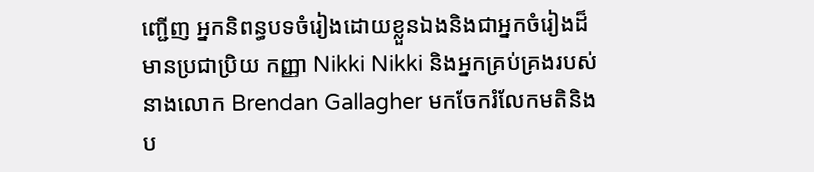ញ្ជើញ អ្នកនិពន្ធបទចំរៀងដោយខ្លួនឯងនិងជាអ្នកចំរៀងដ៏មានប្រជាប្រិយ កញ្ញា Nikki Nikki និងអ្នកគ្រប់គ្រងរបស់នាងលោក Brendan Gallagher មកចែករំលែកមតិនិងប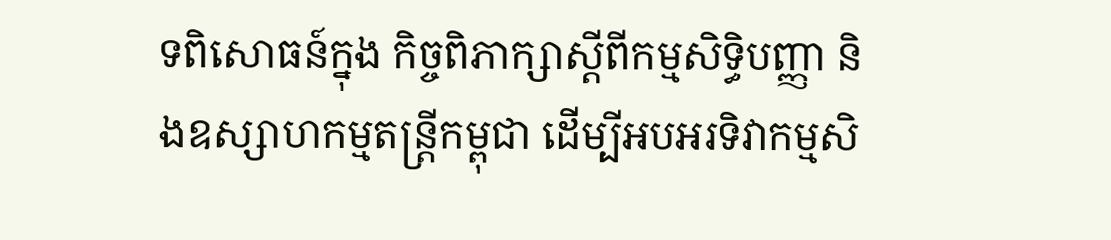ទពិសោធន៍ក្នុង កិច្ចពិភាក្សាស្តីពីកម្មសិទ្ធិបញ្ញា និងឧស្សាហកម្មតន្រ្តីកម្ពុជា ដើម្បីអបអរទិវាកម្មសិ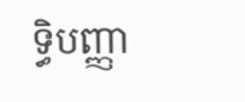ទ្ធិបញ្ញា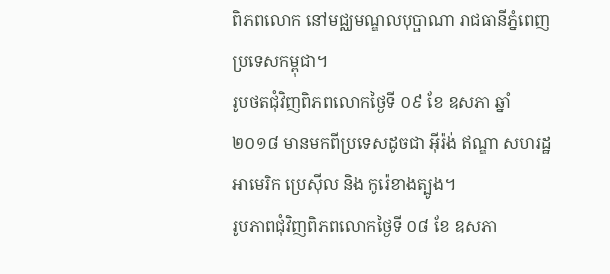ពិភពលោក នៅមជ្ឈមណ្ឌលបុប្ផាណា រាជធានីភ្នំពេញ ប្រទេសកម្ពុជា។
រូបថតជុំវិញពិភពលោកថ្ងៃទី ០៩ ខែ ឧសភា ឆ្នាំ ២០១៨ មានមកពីប្រទេសដូចជា អ៊ីរ៉ង់ ឥណ្ឌា សហរដ្ឋអាមេរិក ប្រេស៊ីល និង កូរ៉េខាងត្បូង។
រូបភាពជុំវិញពិភពលោកថ្ងៃទី ០៨ ខែ ឧសភា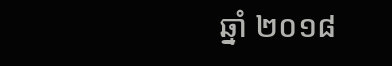ឆ្នាំ ២០១៨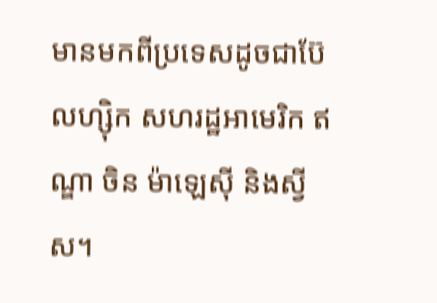មានមកពីប្រទេសដូចជាប៊ែលហ្ស៊ិក សហរដ្ឋអាមេរិក ឥណ្ឌា ចិន ម៉ាឡេស៊ី និងស្វីស។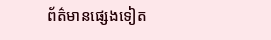ព័ត៌មានផ្សេងទៀត